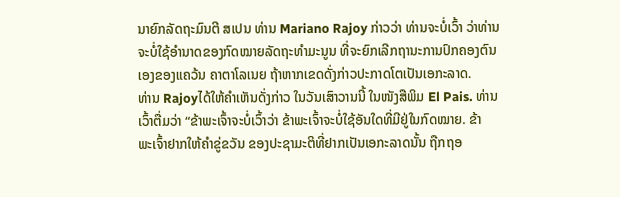ນາຍົກລັດຖະມົນຕີ ສເປນ ທ່ານ Mariano Rajoy ກ່າວວ່າ ທ່ານຈະບໍ່ເວົ້າ ວ່າທ່ານ
ຈະບໍ່ໃຊ້ອຳນາດຂອງກົດໝາຍລັດຖະທຳມະນູນ ທີ່ຈະຍົກເລີກຖານະການປົກຄອງຕົນ
ເອງຂອງແຄວ້ນ ຄາຕາໂລເນຍ ຖ້າຫາກເຂດດັ່ງກ່າວປະກາດໂຕເປັນເອກະລາດ.
ທ່ານ Rajoyໄດ້ໃຫ້ຄຳເຫັນດັ່ງກ່າວ ໃນວັນເສົາວານນີ້ ໃນໜັງສືພິມ El Pais. ທ່ານ
ເວົ້າຕື່ມວ່າ “ຂ້າພະເຈົ້າຈະບໍ່ເວົ້າວ່າ ຂ້າພະເຈົ້າຈະບໍ່ໃຊ້ອັນໃດທີ່ມີຢູ່ໃນກົດໝາຍ. ຂ້າ
ພະເຈົ້າຢາກໃຫ້ຄຳຂູ່ຂວັນ ຂອງປະຊາມະຕິທີ່ຢາກເປັນເອກະລາດນັ້ນ ຖືກຖອ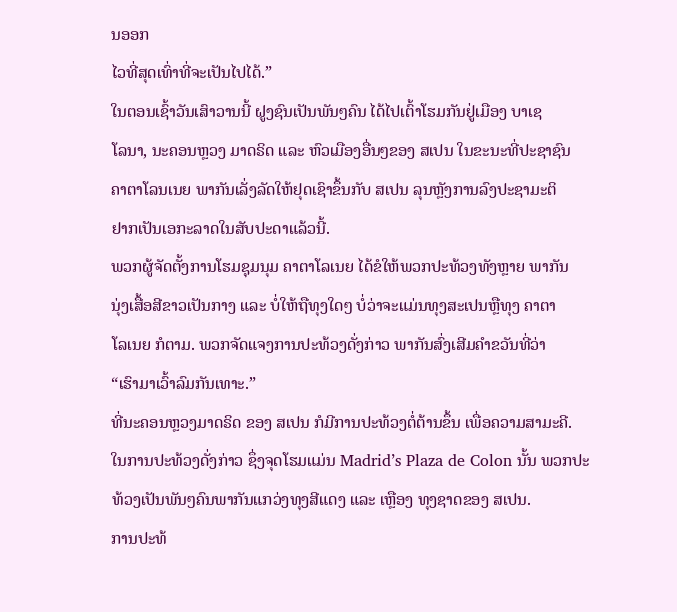ນອອກ
ໄວທີ່ສຸດເທົ່າທີ່ຈະເປັນໄປໄດ້.”
ໃນຕອນເຊົ້າວັນເສົາວານນີ້ ຝູງຊົນເປັນພັນໆຄົນ ໄດ້ໄປເຕົ້າໂຮມກັນຢູ່ເມືອງ ບາເຊ
ໂລນາ, ນະຄອນຫຼວງ ມາດຣິດ ແລະ ຫົວເມືອງອື່ນໆຂອງ ສເປນ ໃນຂະນະທີ່ປະຊາຊົນ
ຄາຕາໂລນເນຍ ພາກັນເລັ່ງລັດໃຫ້ຢຸດເຊົາຂຶ້ນກັບ ສເປນ ລຸນຫຼັງການລົງປະຊາມະຕິ
ຢາກເປັນເອກະລາດໃນສັບປະດາແລ້ວນີ້.
ພວກຜູ້ຈັດຕັ້ງການໂຮມຊຸມນຸມ ຄາຕາໂລເນຍ ໄດ້ຂໍໃຫ້ພວກປະທ້ວງທັງຫຼາຍ ພາກັນ
ນຸ່ງເສື້ອສີຂາວເປັນກາງ ແລະ ບໍ່ໃຫ້ຖືທຸງໃດໆ ບໍ່ວ່າຈະແມ່ນທຸງສະເປນຫຼືທຸງ ຄາຕາ
ໂລເນຍ ກໍຕາມ. ພວກຈັດແຈງການປະທ້ວງດັ່ງກ່າວ ພາກັນສົ່ງເສີມຄຳຂວັນທີ່ວ່າ
“ເຮົາມາເວົ້າລົມກັນເທາະ.”
ທີ່ນະຄອນຫຼວງມາດຣິດ ຂອງ ສເປນ ກໍມີການປະທ້ວງຕໍ່ຕ້ານຂຶ້ນ ເພື່ອຄວາມສາມະຄີ.
ໃນການປະທ້ວງດັ່ງກ່າວ ຊຶ່ງຈຸດໂຮມແມ່ນ Madrid’s Plaza de Colon ນັ້ນ ພວກປະ
ທ້ວງເປັນພັນໆຄົນພາກັນແກວ່ງທຸງສີແດງ ແລະ ເຫຼືອງ ທຸງຊາດຂອງ ສເປນ.
ການປະທ້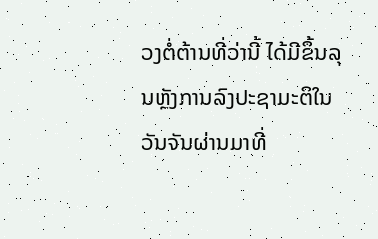ວງຕໍ່ຕ້ານທີ່ວ່ານີ້ ໄດ້ມີຂຶ້ນລຸນຫຼັງການລົງປະຊາມະຕິໃນວັນຈັນຜ່ານມາທີ່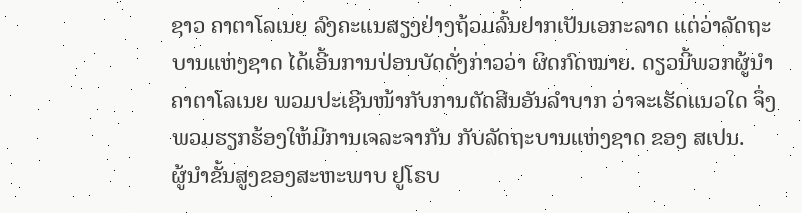ຊາວ ຄາຕາໂລເນຍ ລົງຄະແນສຽງຢ່າງຖ້ວມລົ້ນຢາກເປັນເອກະລາດ ແຕ່ວ່າລັດຖະ
ບານແຫ່ງຊາດ ໄດ້ເອີ້ນການປ່ອນບັດດັ່ງກ່າວວ່າ ຜິດກົດໝາຍ. ດຽວນີ້ພວກຜູ້ນຳ
ຄາຕາໂລເນຍ ພວມປະເຊີນໜ້າກັບການຕັດສີນອັນລຳບາກ ວ່າຈະເຮັດແນວໃດ ຈຶ່ງ
ພວມຮຽກຮ້ອງໃຫ້ມີການເຈລະຈາກັນ ກັບລັດຖະບານແຫ່ງຊາດ ຂອງ ສເປນ.
ຜູ້ນຳຂັ້ນສູງຂອງສະຫະພາບ ຢູໂຣບ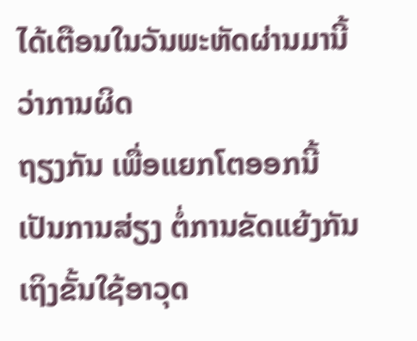ໄດ້ເຕືອນໃນວັນພະຫັດຜ່ານມານີ້ວ່າການຜິດ
ຖຽງກັນ ເພື່ອແຍກໂຕອອກນີ້ ເປັນການສ່ຽງ ຕໍ່ການຂັດແຍ້ງກັນເຖິງຂັ້ນໃຊ້ອາວຸດ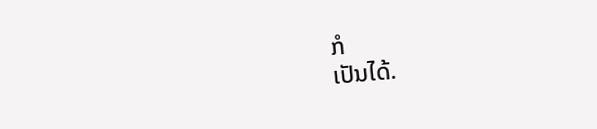ກໍ
ເປັນໄດ້.